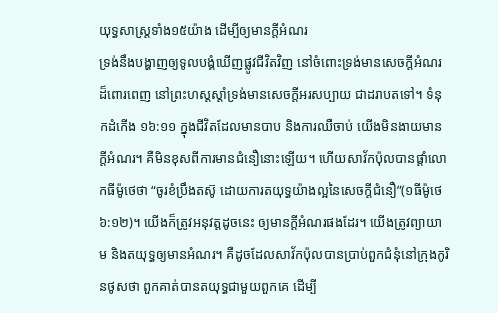យុទ្ធសាស្ត្រទាំង១៥យ៉ាង ដើម្បីឲ្យមានក្តីអំណរ
ទ្រង់នឹងបង្ហាញឲ្យទូលបង្គំឃើញផ្លូវជីវិតវិញ នៅចំពោះទ្រង់មានសេចក្តីអំណរដ៏ពោរពេញ នៅព្រះហស្តស្តាំទ្រង់មានសេចក្តីអរសប្បាយ ជាដរាបតទៅ។ ទំនុកដំកើង ១៦:១១ ក្នុងជីវិតដែលមានបាប និងការឈឺចាប់ យើងមិនងាយមានក្តីអំណរ។ គឺមិនខុសពីការមានជំនឿនោះឡើយ។ ហើយសាវ័កប៉ុលបានផ្តាំលោកធីម៉ូថេថា “ចូរខំប្រឹងតស៊ូ ដោយការតយុទ្ធយ៉ាងល្អនៃសេចក្តីជំនឿ”(១ធីម៉ូថេ ៦:១២)។ យើងក៏ត្រូវអនុវត្តដូចនេះ ឲ្យមានក្តីអំណរផងដែរ។ យើងត្រូវព្យាយាម និងតយុទ្ធឲ្យមានអំណរ។ គឺដូចដែលសាវ័កប៉ុលបានប្រាប់ពួកជំនុំនៅក្រុងកូរិនថូសថា ពួកគាត់បានតយុទ្ធជាមួយពួកគេ ដើម្បី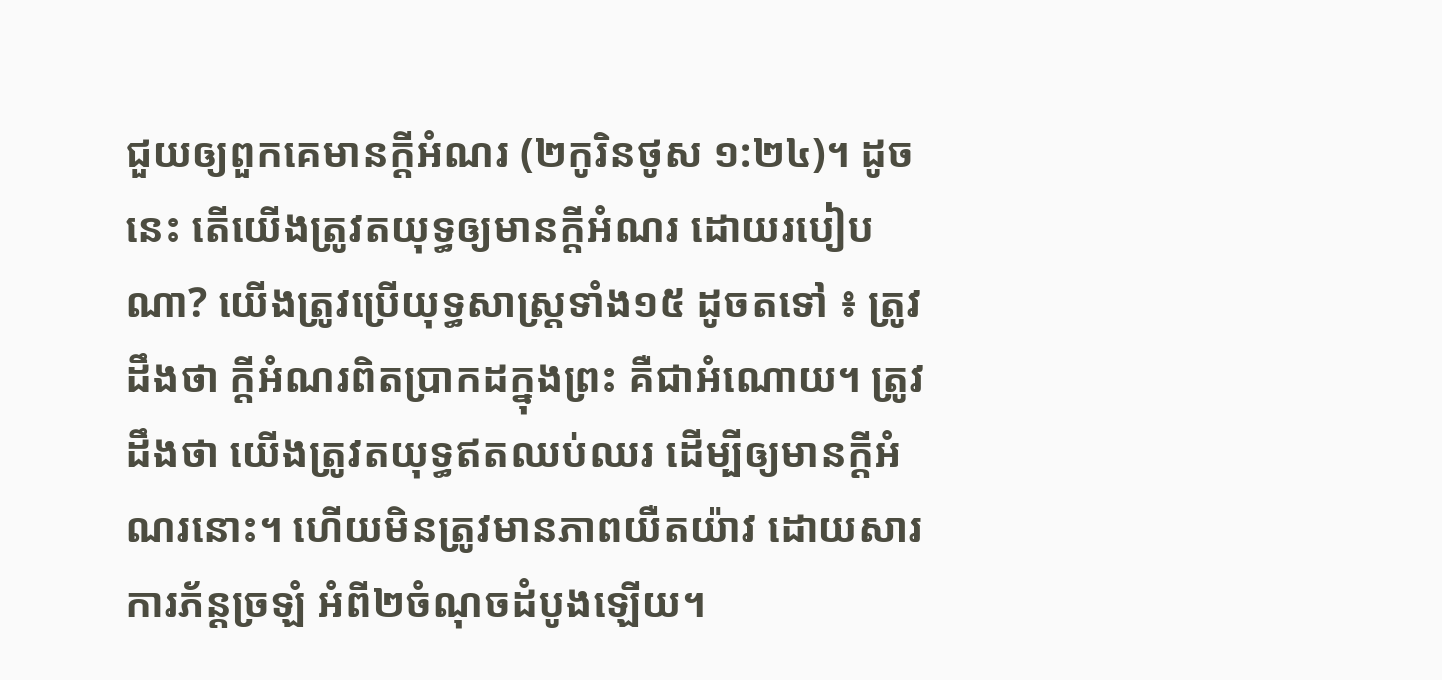ជួយឲ្យពួកគេមានក្តីអំណរ (២កូរិនថូស ១:២៤)។ ដូចនេះ តើយើងត្រូវតយុទ្ធឲ្យមានក្តីអំណរ ដោយរបៀបណា? យើងត្រូវប្រើយុទ្ធសាស្ត្រទាំង១៥ ដូចតទៅ ៖ ត្រូវដឹងថា ក្តីអំណរពិតប្រាកដក្នុងព្រះ គឺជាអំណោយ។ ត្រូវដឹងថា យើងត្រូវតយុទ្ធឥតឈប់ឈរ ដើម្បីឲ្យមានក្តីអំណរនោះ។ ហើយមិនត្រូវមានភាពយឺតយ៉ាវ ដោយសារការភ័ន្តច្រឡំ អំពី២ចំណុចដំបូងឡើយ។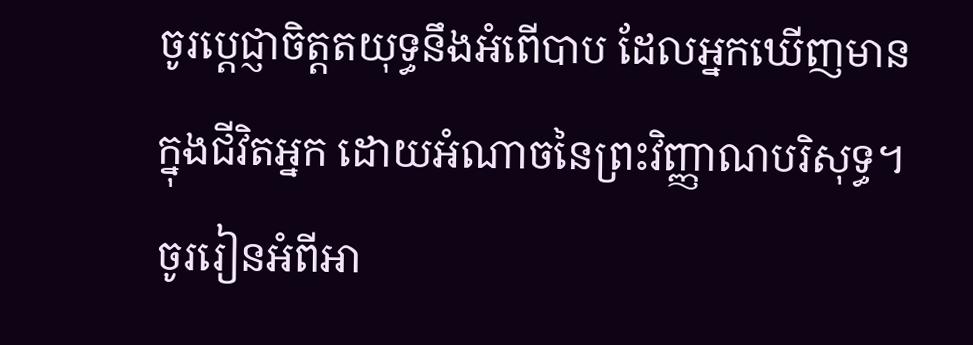ចូរប្ដេជ្ញាចិត្តតយុទ្ធនឹងអំពើបាប ដែលអ្នកឃើញមានក្នុងជីវិតអ្នក ដោយអំណាចនៃព្រះវិញ្ញាណបរិសុទ្ធ។ ចូររៀនអំពីអា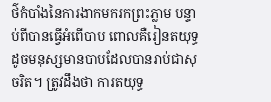ថ៌កំបាំងនៃការងាកមករកព្រះភ្លាម បន្ទាប់ពីបានធ្វើអំពើបាប ពោលគឺរៀនតយុទ្ធដូចមនុស្សមានបាបដែលបានរាប់ជាសុចរិត។ ត្រូវដឹងថា ការតយុទ្ធ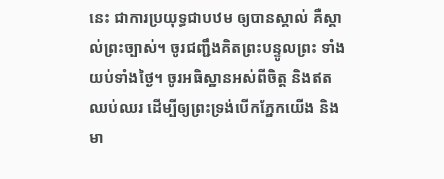នេះ ជាការប្រយុទ្ធជាបឋម ឲ្យបានស្គាល់ គឺស្គាល់ព្រះច្បាស់។ ចូរជញ្ជឹងគិតព្រះបន្ទូលព្រះ ទាំងយប់ទាំងថ្ងៃ។ ចូរអធិស្ឋានអស់ពីចិត្ត និងឥតឈប់ឈរ ដើម្បីឲ្យព្រះទ្រង់បើកភ្នែកយើង និងមា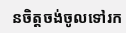នចិត្តចង់ចូលទៅរក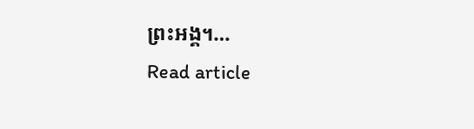ព្រះអង្គ។…
Read article